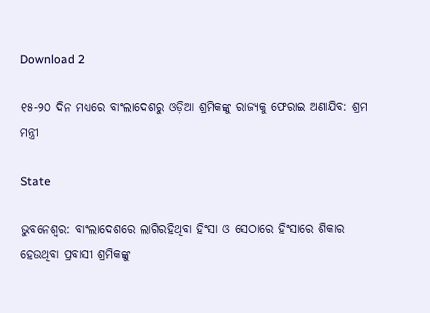Download 2

୧୫-୨୦ ଦିନ ମଧ୍ୟରେ ବାଂଲାଦେଶରୁ ଓଡ଼ିଆ ଶ୍ରମିକଙ୍କୁ ରାଜ୍ୟକୁ ଫେରାଇ ଅଣାଯିବ: ଶ୍ରମ ମନ୍ତ୍ରୀ

State

ଭୁବନେଶ୍ବର: ବାଂଲାଦେଶରେ ଲାଗିରହିଥିବା ହିଂସା ଓ ସେଠାରେ ହିଂସାରେ ଶିକାର ହେଉଥିବା ପ୍ରବାସୀ ଶ୍ରମିକଙ୍କୁ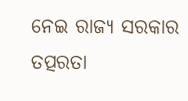ନେଇ ରାଜ୍ୟ ସରକାର ତତ୍ପରତା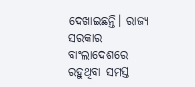ଦେଖାଇଛନ୍ତି। ରାଜ୍ୟ ସରକାର ବାଂଲାଦେଶରେ ରହୁଥିବା ସମସ୍ତ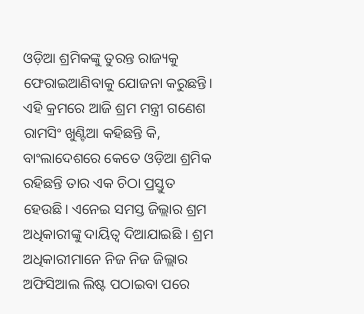ଓଡ଼ିଆ ଶ୍ରମିକଙ୍କୁ ତୁରନ୍ତ ରାଜ୍ୟକୁ ଫେରାଇଆଣିବାକୁ ଯୋଜନା କରୁଛନ୍ତି। ଏହି କ୍ରମରେ ଆଜି ଶ୍ରମ ମନ୍ତ୍ରୀ ଗଣେଶ ରାମସିଂ ଖୁଣ୍ଟିଆ କହିଛନ୍ତି କି, ବାଂଲାଦେଶରେ କେତେ ଓଡ଼ିଆ ଶ୍ରମିକ ରହିଛନ୍ତି ତାର ଏକ ଚିଠା ପ୍ରସ୍ତୁତ ହେଉଛି। ଏନେଇ ସମସ୍ତ ଜିଲ୍ଲାର ଶ୍ରମ ଅଧିକାରୀଙ୍କୁ ଦାୟିତ୍ୱ ଦିଆଯାଇଛି । ଶ୍ରମ ଅଧିକାରୀମାନେ ନିଜ ନିଜ ଜିଲ୍ଲାର ଅଫିସିଆଲ ଲିଷ୍ଟ ପଠାଇବା ପରେ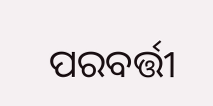ପରବର୍ତ୍ତୀ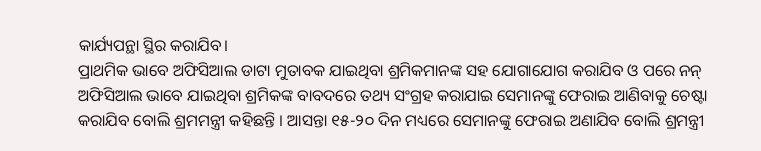କାର୍ଯ୍ୟପନ୍ଥା ସ୍ଥିର କରାଯିବ।
ପ୍ରାଥମିକ ଭାବେ ଅଫିସିଆଲ ଡାଟା ମୁତାବକ ଯାଇଥିବା ଶ୍ରମିକମାନଙ୍କ ସହ ଯୋଗାଯୋଗ କରାଯିବ ଓ ପରେ ନନ୍ ଅଫିସିଆଲ ଭାବେ ଯାଇଥିବା ଶ୍ରମିକଙ୍କ ବାବଦରେ ତଥ୍ୟ ସଂଗ୍ରହ କରାଯାଇ ସେମାନଙ୍କୁ ଫେରାଇ ଆଣିବାକୁ ଚେଷ୍ଟା କରାଯିବ ବୋଲି ଶ୍ରମମନ୍ତ୍ରୀ କହିଛନ୍ତି । ଆସନ୍ତା ୧୫-୨୦ ଦିନ ମଧ୍ୟରେ ସେମାନଙ୍କୁ ଫେରାଇ ଅଣାଯିବ ବୋଲି ଶ୍ରମନ୍ତ୍ରୀ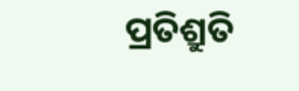ପ୍ରତିଶ୍ରୁତି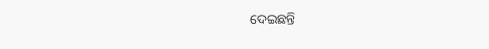ଦେଇଛନ୍ତି